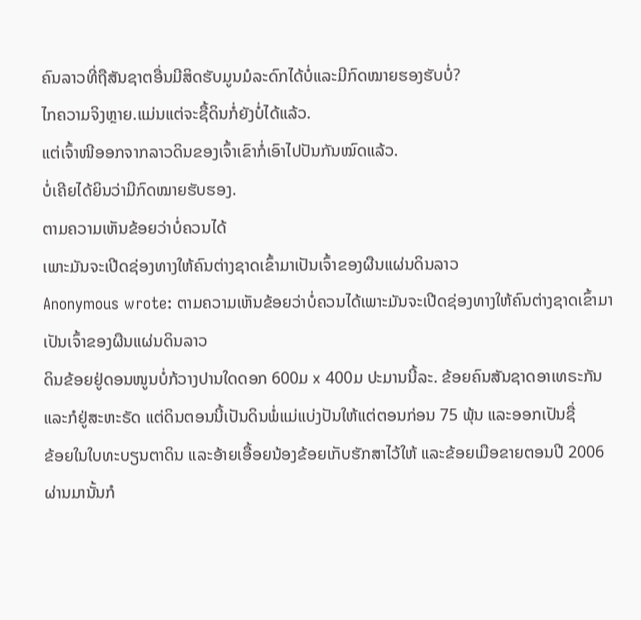ຄົນລາວທີ່ຖືສັນຊາຕອື່ນມີສິດຮັບມູນມໍລະດົກໄດ້ບໍ່ແລະມີກົດໝາຍຮອງຮັບບໍ່?
ໄກຄວາມຈິງຫຼາຍ.ແມ່ນແຕ່ຈະຊື້ດິນກໍ່ຍັງບໍ່ໄດ້ແລ້ວ.
ແຕ່ເຈົ້າໜີອອກຈາກລາວດິນຂອງເຈົ້າເຂົາກໍ່ເອົາໄປປັນກັນໝົດແລ້ວ.
ບໍ່ເຄີຍໄດ້ຍິນວ່າມີກົດໝາຍຮັບຮອງ.
ຕາມຄວາມເຫັນຂ້ອຍວ່າບໍ່ຄວນໄດ້
ເພາະມັນຈະເປີດຊ່ອງທາງໃຫ້ຄົນຕ່າງຊາດເຂົ້າມາເປັນເຈົ້າຂອງຜືນແຜ່ນດິນລາວ
Anonymous wrote: ຕາມຄວາມເຫັນຂ້ອຍວ່າບໍ່ຄວນໄດ້ເພາະມັນຈະເປີດຊ່ອງທາງໃຫ້ຄົນຕ່າງຊາດເຂົ້າມາເປັນເຈົ້າຂອງຜືນແຜ່ນດິນລາວ
ດິນຂ້ອຍຢູ່ດອນໜູນບໍ່ກ້ວາງປານໃດດອກ 600ມ x 400ມ ປະມານນີ້ລະ. ຂ້ອຍຄົນສັນຊາດອາເທຣະກັນ
ແລະກໍຢູ່ສະຫະຣັດ ແຕ່ດິນຕອນນີ້ເປັນດິນພໍ່ແມ່ແບ່ງປັນໃຫ້ແຕ່ຕອນກ່ອນ 75 ພຸ້ນ ແລະອອກເປັນຊື່
ຂ້ອຍໃນໃບທະບຽນຕາດິນ ແລະອ້າຍເອື້ອຍນ້ອງຂ້ອຍເກັບຮັກສາໄວ້ໃຫ້ ແລະຂ້ອຍເມືອຂາຍຕອນປີ 2006
ຜ່ານມານັ້ນກໍ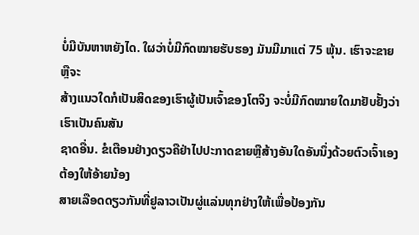ບໍ່ມີບັນຫາຫຍັງໄດ. ໃຜວ່າບໍ່ມີກົດໝາຍຮັບຮອງ ມັນມີມາແຕ່ 75 ພຸ້ນ. ເຮົາຈະຂາຍຫຼືຈະ
ສ້າງແນວໃດກໍເປັນສິດຂອງເຮົາຜູ້ເປັນເຈົ້າຂອງໂຕຈິງ ຈະບໍ່ມີກົດໝາຍໃດມາຢັບຢັ້ງວ່າເຮົາເປັນຄົນສັນ
ຊາດອື່ນ. ຂໍເຕືອນຢ່າງດຽວຄືຢ່າໄປປະກາດຂາຍຫຼືສ້າງອັນໃດອັນນຶ່ງດ້ວຍຕົວເຈົ້າເອງ ຕ້ອງໃຫ້ອ້າຍນ້ອງ
ສາຍເລືອດດຽວກັນທີ່ຢູລາວເປັນຜູ່ແລ່ນທຸກຢ່າງໃຫ້ເພື່ອປ້ອງກັນ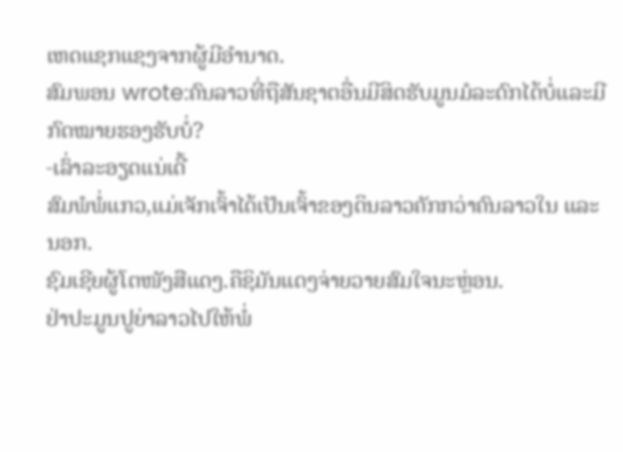ເຫດແຊກແຊງຈາກຜູ້ມີອຳນາດ.
ສົມພອນ wrote:ຄົນລາວທີ່ຖືສັນຊາຕອື່ນມີສິດຮັບມູນມໍລະດົກໄດ້ບໍ່ແລະມີກົດໝາຍຮອງຮັບບໍ່?
-ເລົ່າລະອຽດແນ່ເດີ້
ສົມພໍພໍ່ແກວ,ແມ່ເຈັກເຈົ້າໄດ້ເປັນເຈົ້າຂອງດິນລາວຄັກກວ່າຄົນລາວໃນ ແລະ ນອກ.
ຊົມເຊີຍຜູ້ໂຕໜັງສືແດງ.ຄືຊິມັນແດງຈ່າຍວາຍສົມໃຈນະຫຼ່ອນ.
ຢ່າປະມູນປູຍ່າລາວໄປໃຫ້ພໍ່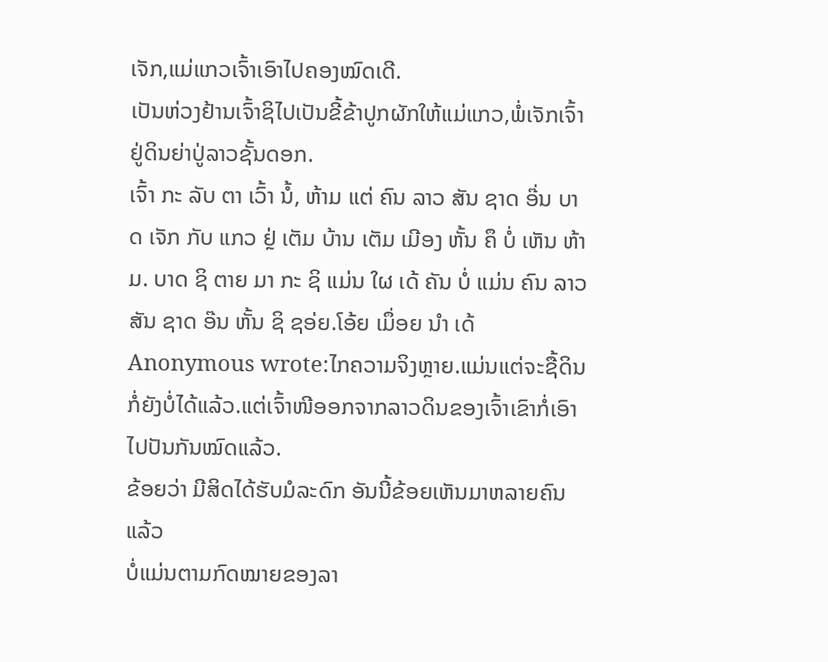ເຈັກ,ແມ່ແກວເຈົ້າເອົາໄປຄອງໝົດເດີ.
ເປັນຫ່ວງຢ້ານເຈົ້າຊິໄປເປັນຂີ້ຂ້າປູກຜັກໃຫ້ແມ່ແກວ,ພໍ່ເຈັກເຈົ້າຢູ່ດິນຍ່າປູ່ລາວຊັ້ນດອກ.
ເຈົ້າ ກະ ລັບ ຕາ ເວົ້າ ນໍ້, ຫ້າມ ແຕ່ ຄົນ ລາວ ສັນ ຊາດ ອ໊່ນ ບາດ ເຈັກ ກັບ ແກວ ຢຼ່ ເຕັມ ບ້ານ ເຕັມ ເມີອງ ຫັ້ນ ຄຶ ບໍ່ ເຫັນ ຫ້າມ. ບາດ ຊິ ຕາຍ ມາ ກະ ຊິ ແມ່ນ ໃຜ ເດ້ ຄັນ ບໍ່ ແມ່ນ ຄົນ ລາວ ສັນ ຊາດ ອ໊ນ ຫັ້ນ ຊິ ຊອ່ຍ.ໂອ້ຍ ເມຶ່ອຍ ນໍາ ເດ້
Anonymous wrote:ໄກຄວາມຈິງຫຼາຍ.ແມ່ນແຕ່ຈະຊື້ດິນກໍ່ຍັງບໍ່ໄດ້ແລ້ວ.ແຕ່ເຈົ້າໜີອອກຈາກລາວດິນຂອງເຈົ້າເຂົາກໍ່ເອົາໄປປັນກັນໝົດແລ້ວ.
ຂ້ອຍວ່າ ມີສິດໄດ້ຮັບມໍລະດົກ ອັນນີ້ຂ້ອຍເຫັນມາຫລາຍຄົນແລ້ວ
ບໍ່ແມ່ນຕາມກົດໝາຍຂອງລາ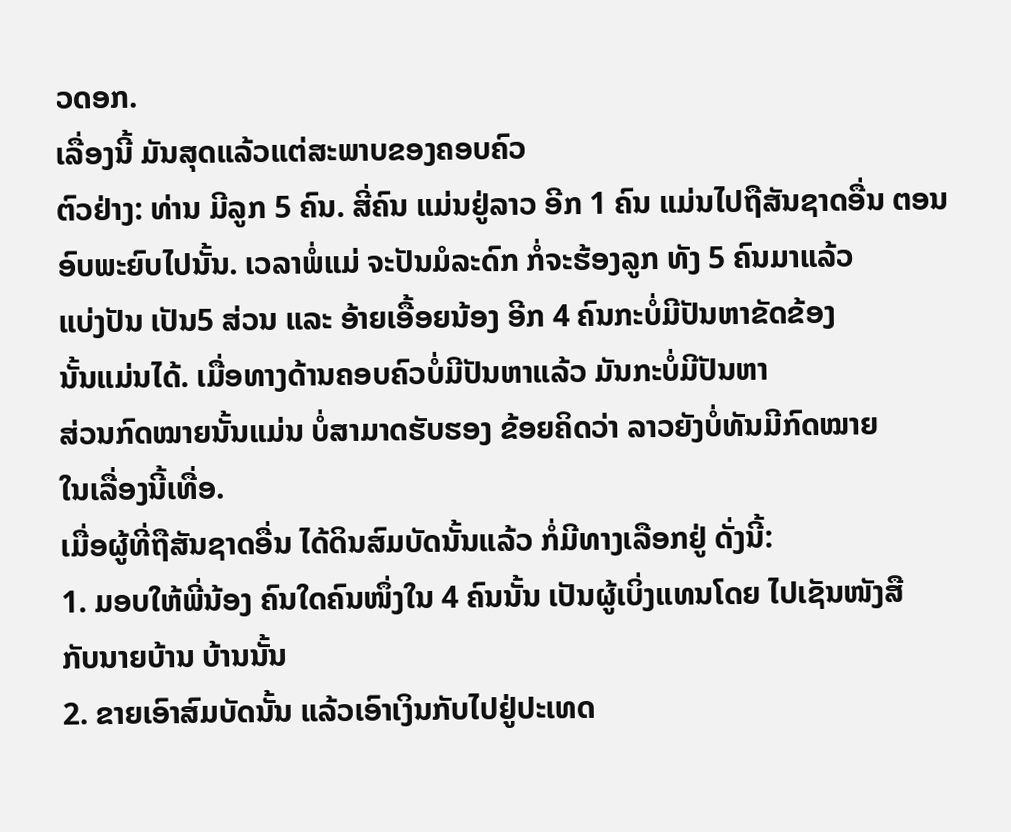ວດອກ.
ເລື່ອງນີ້ ມັນສຸດແລ້ວແຕ່ສະພາບຂອງຄອບຄົວ
ຕົວຢ່າງ: ທ່ານ ມີລູກ 5 ຄົນ. ສີ່ຄົນ ແມ່ນຢູ່ລາວ ອີກ 1 ຄົນ ແມ່ນໄປຖືສັນຊາດອື່ນ ຕອນ
ອົບພະຍົບໄປນັ້ນ. ເວລາພໍ່ແມ່ ຈະປັນມໍລະດົກ ກໍ່ຈະຮ້ອງລູກ ທັງ 5 ຄົນມາແລ້ວ
ແບ່ງປັນ ເປັນ5 ສ່ວນ ແລະ ອ້າຍເອື້ອຍນ້ອງ ອີກ 4 ຄົນກະບໍ່ມີປັນຫາຂັດຂ້ອງ
ນັ້ນແມ່ນໄດ້. ເມື່ອທາງດ້ານຄອບຄົວບໍ່ມີປັນຫາແລ້ວ ມັນກະບໍ່ມີປັນຫາ
ສ່ວນກົດໝາຍນັ້ນແມ່ນ ບໍ່ສາມາດຮັບຮອງ ຂ້ອຍຄິດວ່າ ລາວຍັງບໍ່ທັນມີກົດໝາຍ
ໃນເລື່ອງນີ້ເທື່ອ.
ເມື່ອຜູ້ທີ່ຖືສັນຊາດອື່ນ ໄດ້ດິນສົມບັດນັ້ນແລ້ວ ກໍ່ມີທາງເລືອກຢູ່ ດັ່ງນີ້:
1. ມອບໃຫ້ພີ່ນ້ອງ ຄົນໃດຄົນໜຶ່ງໃນ 4 ຄົນນັ້ນ ເປັນຜູ້ເບິ່ງແທນໂດຍ ໄປເຊັນໜັງສື
ກັບນາຍບ້ານ ບ້ານນັ້ນ
2. ຂາຍເອົາສົມບັດນັ້ນ ແລ້ວເອົາເງິນກັບໄປຢູ່ປະເທດ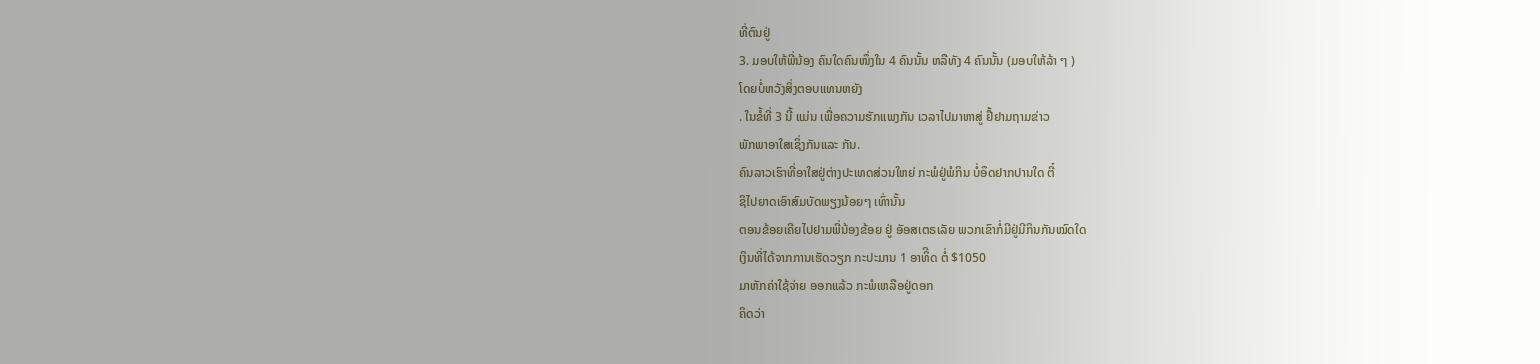ທີ່ຕົນຢູ່
3. ມອບໃຫ້ພີ່ນ້ອງ ຄົນໃດຄົນໜຶ່ງໃນ 4 ຄົນນັ້ນ ຫລືທັງ 4 ຄົນນັ້ນ (ມອບໃຫ້ລ້າ ໆ )
ໂດຍບໍ່ຫວັງສິ່ງຕອບແທນຫຍັງ
. ໃນຂໍ້ທີ່ 3 ນີ້ ແມ່ນ ເພື່ອຄວາມຮັກແພງກັນ ເວລາໄປມາຫາສູ່ ຢື້ຢາມຖາມຂ່າວ
ພັກພາອາໃສເຊິ່ງກັນແລະ ກັນ.
ຄົນລາວເຮົາທີ່ອາໃສຢູ່ຕ່າງປະເທດສ່ວນໃຫຍ່ ກະພໍຢູ່ພໍກິນ ບໍ່ອຶດຢາກປານໃດ ຕີ໋
ຊິໄປຍາດເອົາສົມບັດພຽງນ້ອຍໆ ເທົ່ານັ້ນ
ຕອນຂ້ອຍເຄີຍໄປຢາມພີ່ນ້ອງຂ້ອຍ ຢູ່ ອັອສເຕຣເລັຍ ພວກເຂົາກໍ່ມີຢູ່ມີກິນກັນໝົດໃດ
ເງິນທີ່ໄດ້ຈາກການເຮັດວຽກ ກະປະມານ 1 ອາທິີດ ຕໍ່ $1050
ມາຫັກຄ່າໃຊ້ຈ່າຍ ອອກແລ້ວ ກະພໍເຫລືອຢູ່ດອກ
ຄິດວ່າ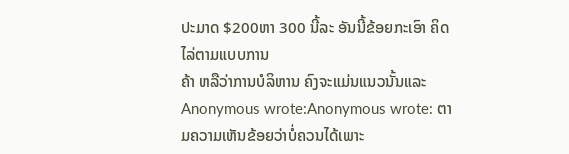ປະມາດ $200ຫາ 300 ນີ້ລະ ອັນນີ້ຂ້ອຍກະເອົາ ຄິດໄລ່ຕາມແບບການ
ຄ້າ ຫລືວ່າການບໍລິຫານ ຄົງຈະແມ່ນແນວນັ້ນແລະ
Anonymous wrote:Anonymous wrote: ຕາມຄວາມເຫັນຂ້ອຍວ່າບໍ່ຄວນໄດ້ເພາະ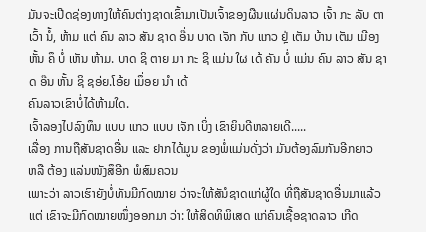ມັນຈະເປີດຊ່ອງທາງໃຫ້ຄົນຕ່າງຊາດເຂົ້າມາເປັນເຈົ້າຂອງຜືນແຜ່ນດິນລາວ ເຈົ້າ ກະ ລັບ ຕາ ເວົ້າ ນໍ້, ຫ້າມ ແຕ່ ຄົນ ລາວ ສັນ ຊາດ ອ໊່ນ ບາດ ເຈັກ ກັບ ແກວ ຢຼ່ ເຕັມ ບ້ານ ເຕັມ ເມີອງ ຫັ້ນ ຄຶ ບໍ່ ເຫັນ ຫ້າມ. ບາດ ຊິ ຕາຍ ມາ ກະ ຊິ ແມ່ນ ໃຜ ເດ້ ຄັນ ບໍ່ ແມ່ນ ຄົນ ລາວ ສັນ ຊາດ ອ໊ນ ຫັ້ນ ຊິ ຊອ່ຍ.ໂອ້ຍ ເມຶ່ອຍ ນໍາ ເດ້
ຄົນລາວເຂົາບໍ່ໄດ້ຫ້າມໃດ.
ເຈົ້າລອງໄປລົງທຶນ ແບບ ແກວ ແບບ ເຈັກ ເບິ່ງ ເຂົາຍິນດີຫລາຍເດີ.....
ເລື່ອງ ການຖືສັນຊາດອື່ນ ແລະ ຢາກໄດ້ມູນ ຂອງພໍ່ແມ່ນດັ່ງວ່າ ມັນຕ້ອງລົມກັນອີກຍາວ
ຫລື ຕ້ອງ ແລ່ນໜັງສຶອີກ ພໍສົມຄວນ
ເພາະວ່າ ລາວເຮົາຍັງບໍ່ທັນມີກົດໝາຍ ວ່າຈະໃຫ້ສັນໍຊາດແກ່ຜູ້ໃດ ທີ່ຖືສັນຊາດອື່ນມາແລ້ວ
ແຕ່ ເຂົາຈະມີກົດໝາຍໜຶ່ງອອກມາ ວ່າ: ໃຫ້ສິດທິພິເສດ ແກ່ຄົນເຊື້ອຊາດລາວ ເກີດ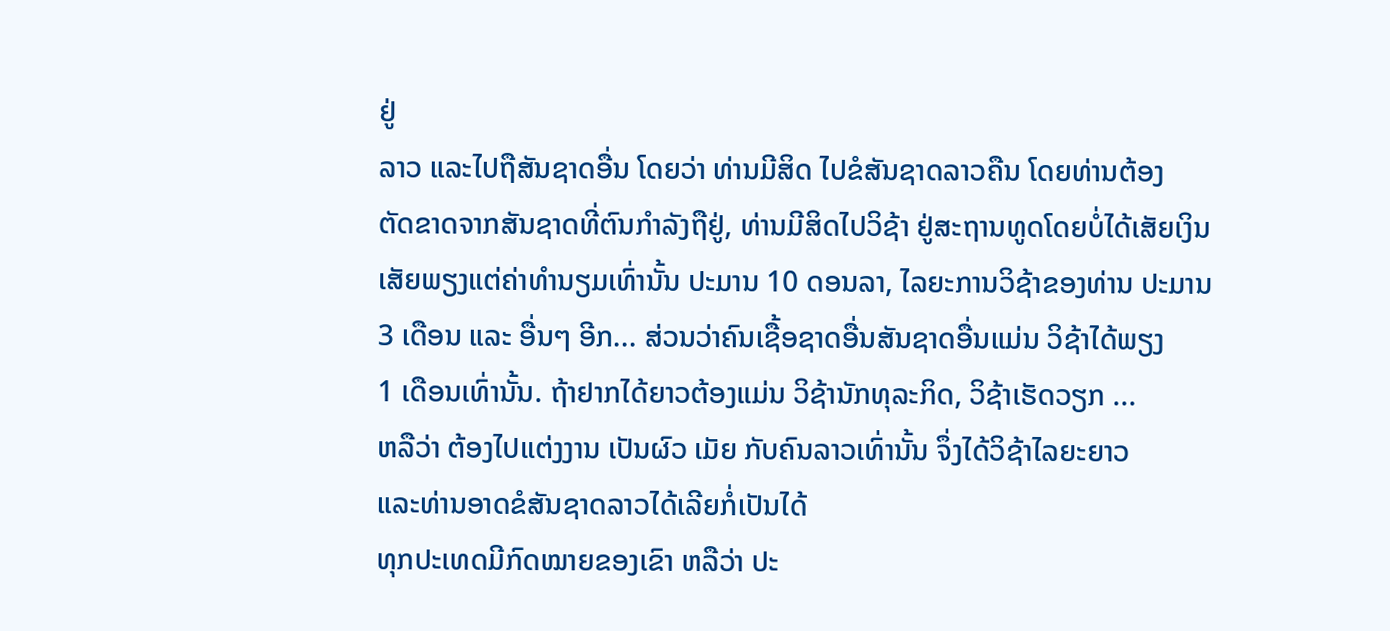ຢູ່
ລາວ ແລະໄປຖືສັນຊາດອື່ນ ໂດຍວ່າ ທ່ານມີສິດ ໄປຂໍສັນຊາດລາວຄືນ ໂດຍທ່ານຕ້ອງ
ຕັດຂາດຈາກສັນຊາດທີ່ຕົນກຳລັງຖືຢູ່, ທ່ານມີສິດໄປວິຊ້າ ຢູ່ສະຖານທູດໂດຍບໍ່ໄດ້ເສັຍເງິນ
ເສັຍພຽງແຕ່ຄ່າທຳນຽມເທົ່ານັ້ນ ປະມານ 10 ດອນລາ, ໄລຍະການວິຊ້າຂອງທ່ານ ປະມານ
3 ເດືອນ ແລະ ອື່ນໆ ອີກ... ສ່ວນວ່າຄົນເຊື້ອຊາດອື່ນສັນຊາດອື່ນແມ່ນ ວິຊ້າໄດ້ພຽງ
1 ເດືອນເທົ່ານັ້ນ. ຖ້າຢາກໄດ້ຍາວຕ້ອງແມ່ນ ວິຊ້ານັກທຸລະກິດ, ວິຊ້າເຮັດວຽກ ...
ຫລືວ່າ ຕ້ອງໄປແຕ່ງງານ ເປັນຜົວ ເມັຍ ກັບຄົນລາວເທົ່ານັ້ນ ຈຶ່ງໄດ້ວິຊ້າໄລຍະຍາວ
ແລະທ່ານອາດຂໍສັນຊາດລາວໄດ້ເລີຍກໍ່ເປັນໄດ້
ທຸກປະເທດມີກົດໝາຍຂອງເຂົາ ຫລືວ່າ ປະ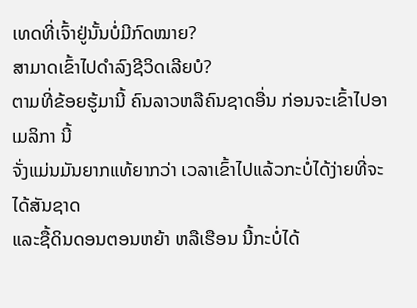ເທດທີ່ເຈົ້າຢູ່ນັ້ນບໍ່ມີກົດໝາຍ?
ສາມາດເຂົ້າໄປດຳລົງຊີວິດເລີຍບໍ?
ຕາມທີ່ຂ້ອຍຮູ້ມານີ້ ຄົນລາວຫລືຄົນຊາດອື່ນ ກ່ອນຈະເຂົ້າໄປອາເມລິກາ ນີ້
ຈັ່ງແມ່ນມັນຍາກແທ້ຍາກວ່າ ເວລາເຂົ້າໄປແລ້ວກະບໍ່ໄດ້ງ່າຍທີ່ຈະໄດ້ສັນຊາດ
ແລະຊື້ດິນດອນຕອນຫຍ້າ ຫລືເຮືອນ ນີ້ກະບໍ່ໄດ້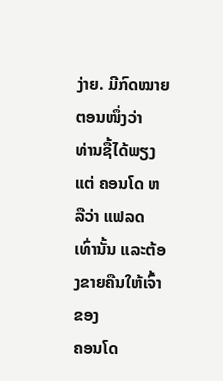ງ່າຍ. ມີກົດໝາຍຕອນໜຶ່ງວ່າ
ທ່ານຊື້ໄດ້ພຽງແຕ່ ຄອນໂດ ຫລືວ່າ ແຟລດ ເທົ່ານັ້ນ ແລະຕ້ອງຂາຍຄືນໃຫ້ເຈົ້າຂອງ
ຄອນໂດ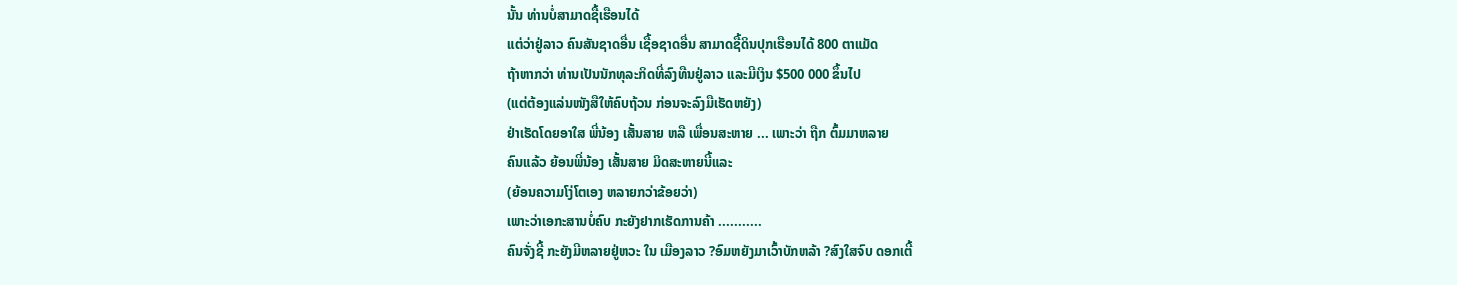ນັ້ນ ທ່ານບໍ່ສາມາດຊື້ເຮືອນໄດ້
ແຕ່ວ່າຢູ່ລາວ ຄົນສັນຊາດອື່ນ ເຊື້ອຊາດອື່ນ ສາມາດຊື້ດິນປຸກເຮືອນໄດ້ 800 ຕາແມັດ
ຖ້າຫາກວ່າ ທ່ານເປັນນັກທຸລະກິດທີ່ລົງທືນຢູ່ລາວ ແລະມີເງິນ $500 000 ຂຶ້ນໄປ
(ແຕ່ຕ້ອງແລ່ນໜັງສືໃຫ້ຄົບຖ້ວນ ກ່ອນຈະລົງມືເຮັດຫຍັງ)
ຢ່າເຮັດໂດຍອາໃສ ພີ່ນ້ອງ ເສັ້ນສາຍ ຫລື ເພື່ອນສະຫາຍ ... ເພາະວ່າ ຖືກ ຕົ້ມມາຫລາຍ
ຄົນແລ້ວ ຍ້ອນພີ່ນ້ອງ ເສັ້ນສາຍ ມິດສະຫາຍນີ້ແລະ
(ຍ້ອນຄວາມໂງ່ໂຕເອງ ຫລາຍກວ່າຂ້ອຍວ່າ)
ເພາະວ່າເອກະສານບໍ່ຄົບ ກະຍັງຢາກເຮັດການຄ້າ ...........
ຄົນຈັ່ງຊີ້ ກະຍັງມີຫລາຍຢູ່ຫວະ ໃນ ເມືອງລາວ ?ອົມຫຍັງມາເວົ້າບັກຫລ້າ ?ສົງໃສຈົບ ດອກເຕີ້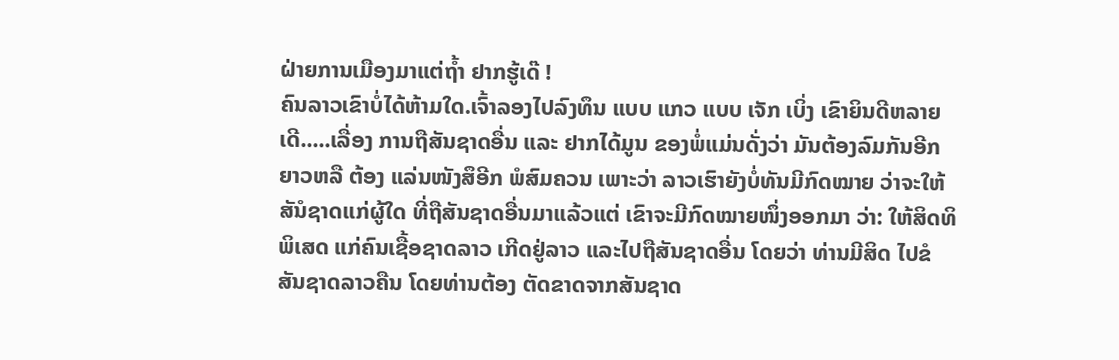ຝ່າຍການເມືອງມາແຕ່ຖ້ຳ ຢາກຮູ້ເດ໊ !
ຄົນລາວເຂົາບໍ່ໄດ້ຫ້າມໃດ.ເຈົ້າລອງໄປລົງທຶນ ແບບ ແກວ ແບບ ເຈັກ ເບິ່ງ ເຂົາຍິນດີຫລາຍເດີ.....ເລື່ອງ ການຖືສັນຊາດອື່ນ ແລະ ຢາກໄດ້ມູນ ຂອງພໍ່ແມ່ນດັ່ງວ່າ ມັນຕ້ອງລົມກັນອີກຍາວຫລື ຕ້ອງ ແລ່ນໜັງສຶອີກ ພໍສົມຄວນ ເພາະວ່າ ລາວເຮົາຍັງບໍ່ທັນມີກົດໝາຍ ວ່າຈະໃຫ້ສັນໍຊາດແກ່ຜູ້ໃດ ທີ່ຖືສັນຊາດອື່ນມາແລ້ວແຕ່ ເຂົາຈະມີກົດໝາຍໜຶ່ງອອກມາ ວ່າ: ໃຫ້ສິດທິພິເສດ ແກ່ຄົນເຊື້ອຊາດລາວ ເກີດຢູ່ລາວ ແລະໄປຖືສັນຊາດອື່ນ ໂດຍວ່າ ທ່ານມີສິດ ໄປຂໍສັນຊາດລາວຄືນ ໂດຍທ່ານຕ້ອງ ຕັດຂາດຈາກສັນຊາດ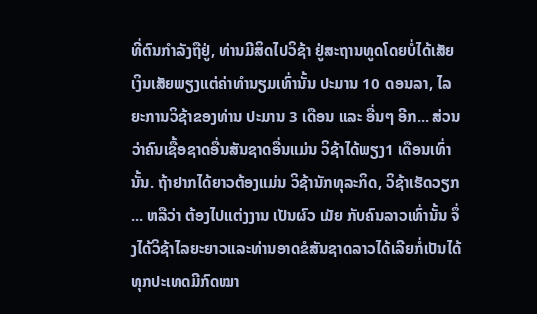ທີ່ຕົນກຳລັງຖືຢູ່, ທ່ານມີສິດໄປວິຊ້າ ຢູ່ສະຖານທູດໂດຍບໍ່ໄດ້ເສັຍເງິນເສັຍພຽງແຕ່ຄ່າທຳນຽມເທົ່ານັ້ນ ປະມານ 10 ດອນລາ, ໄລຍະການວິຊ້າຂອງທ່ານ ປະມານ 3 ເດືອນ ແລະ ອື່ນໆ ອີກ... ສ່ວນວ່າຄົນເຊື້ອຊາດອື່ນສັນຊາດອື່ນແມ່ນ ວິຊ້າໄດ້ພຽງ1 ເດືອນເທົ່ານັ້ນ. ຖ້າຢາກໄດ້ຍາວຕ້ອງແມ່ນ ວິຊ້ານັກທຸລະກິດ, ວິຊ້າເຮັດວຽກ ... ຫລືວ່າ ຕ້ອງໄປແຕ່ງງານ ເປັນຜົວ ເມັຍ ກັບຄົນລາວເທົ່ານັ້ນ ຈຶ່ງໄດ້ວິຊ້າໄລຍະຍາວແລະທ່ານອາດຂໍສັນຊາດລາວໄດ້ເລີຍກໍ່ເປັນໄດ້ ທຸກປະເທດມີກົດໝາ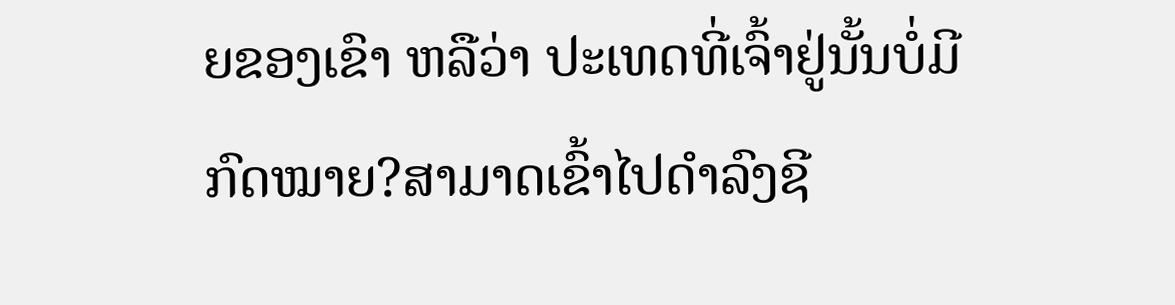ຍຂອງເຂົາ ຫລືວ່າ ປະເທດທີ່ເຈົ້າຢູ່ນັ້ນບໍ່ມີກົດໝາຍ?ສາມາດເຂົ້າໄປດຳລົງຊີ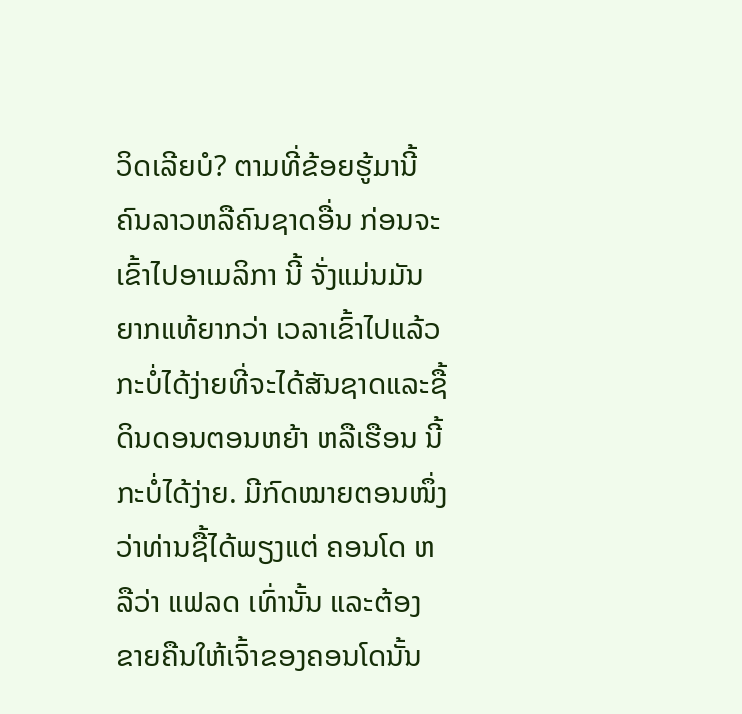ວິດເລີຍບໍ? ຕາມທີ່ຂ້ອຍຮູ້ມານີ້ ຄົນລາວຫລືຄົນຊາດອື່ນ ກ່ອນຈະເຂົ້າໄປອາເມລິກາ ນີ້ ຈັ່ງແມ່ນມັນຍາກແທ້ຍາກວ່າ ເວລາເຂົ້າໄປແລ້ວກະບໍ່ໄດ້ງ່າຍທີ່ຈະໄດ້ສັນຊາດແລະຊື້ດິນດອນຕອນຫຍ້າ ຫລືເຮືອນ ນີ້ກະບໍ່ໄດ້ງ່າຍ. ມີກົດໝາຍຕອນໜຶ່ງວ່າທ່ານຊື້ໄດ້ພຽງແຕ່ ຄອນໂດ ຫລືວ່າ ແຟລດ ເທົ່ານັ້ນ ແລະຕ້ອງຂາຍຄືນໃຫ້ເຈົ້າຂອງຄອນໂດນັ້ນ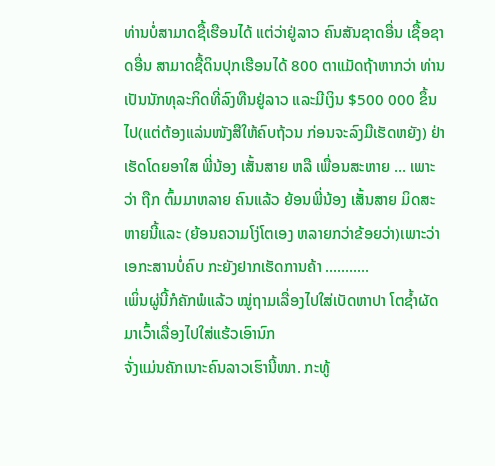ທ່ານບໍ່ສາມາດຊື້ເຮືອນໄດ້ ແຕ່ວ່າຢູ່ລາວ ຄົນສັນຊາດອື່ນ ເຊື້ອຊາດອື່ນ ສາມາດຊື້ດິນປຸກເຮືອນໄດ້ 800 ຕາແມັດຖ້າຫາກວ່າ ທ່ານເປັນນັກທຸລະກິດທີ່ລົງທືນຢູ່ລາວ ແລະມີເງິນ $500 000 ຂຶ້ນໄປ(ແຕ່ຕ້ອງແລ່ນໜັງສືໃຫ້ຄົບຖ້ວນ ກ່ອນຈະລົງມືເຮັດຫຍັງ) ຢ່າເຮັດໂດຍອາໃສ ພີ່ນ້ອງ ເສັ້ນສາຍ ຫລື ເພື່ອນສະຫາຍ ... ເພາະວ່າ ຖືກ ຕົ້ມມາຫລາຍ ຄົນແລ້ວ ຍ້ອນພີ່ນ້ອງ ເສັ້ນສາຍ ມິດສະຫາຍນີ້ແລະ (ຍ້ອນຄວາມໂງ່ໂຕເອງ ຫລາຍກວ່າຂ້ອຍວ່າ)ເພາະວ່າເອກະສານບໍ່ຄົບ ກະຍັງຢາກເຮັດການຄ້າ ...........
ເພິ່ນຜູ່ນີ້ກໍຄັກພໍແລ້ວ ໝູ່ຖາມເລື່ອງໄປໃສ່ເບັດຫາປາ ໂຕຊ້ຳຜັດມາເວົ້າເລື່ອງໄປໃສ່ແຮ້ວເອົານົກ
ຈັ່ງແມ່ນຄັກເນາະຄົນລາວເຮົານີ້ໜາ. ກະທູ້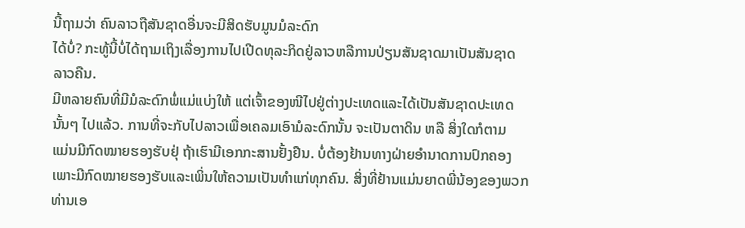ນີ້ຖາມວ່າ ຄົນລາວຖືສັນຊາດອື່ນຈະມີສິດຮັບມູນມໍລະດົກ
ໄດ້ບໍ່? ກະທູ້ນີ້ບໍ່ໄດ້ຖາມເຖິງເລື່ອງການໄປເປີດທຸລະກິດຢູ່ລາວຫລືການປ່ຽນສັນຊາດມາເປັນສັນຊາດ
ລາວຄືນ.
ມີຫລາຍຄົນທີ່ມີມໍລະດົກພໍ່ແມ່ແບ່ງໃຫ້ ແຕ່ເຈົ້າຂອງໜີໄປຢູ່ຕ່າງປະເທດແລະໄດ້ເປັນສັນຊາດປະເທດ
ນັ້ນໆ ໄປແລ້ວ. ການທີ່ຈະກັບໄປລາວເພື່ອເຄລມເອົາມໍລະດົກນັ້ນ ຈະເປັນຕາດິນ ຫລື ສິ່ງໃດກໍຕາມ
ແມ່ນມີກົດໝາຍຮອງຮັບຢຸ່ ຖ້າເຮົາມີເອກກະສານຢັ້ງຢືນ. ບໍ່ຕ້ອງຢ້ານທາງຝ່າຍອຳນາດການປົກຄອງ
ເພາະມີກົດໝາຍຮອງຮັບແລະເພິ່ນໃຫ້ຄວາມເປັນທຳແກ່ທຸກຄົນ. ສິ່ງທີ່ຢ້ານແມ່ນຍາດພີ່ນ້ອງຂອງພວກ
ທ່ານເອ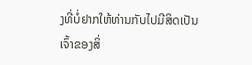ງທີ່ບໍ່ຢາກໃຫ້ທ່ານກັບໄປມີສິດເປັນເຈົ້າຂອງສິ່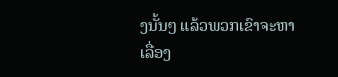ງນັ້ນໆ ແລ້ວພວກເຂົາຈະຫາເລື່ອງ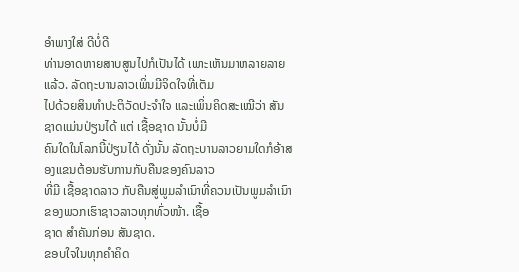ອຳພາງໃສ່ ດີບໍ່ດີ
ທ່ານອາດຫາຍສາບສູນໄປກໍເປັນໄດ້ ເພາະເຫັນມາຫລາຍລາຍແລ້ວ. ລັດຖະບານລາວເພິ່ນມີຈິດໃຈທີ່ເຕັມ
ໄປດ້ວຍສິນທຳປະຕິວັດປະຈຳໃຈ ແລະເພິ່ນຄິດສະເໝີວ່າ ສັນຊາດແມ່ນປ່ຽນໄດ້ ແຕ່ ເຊື້ອຊາດ ນັ້ນບໍ່ມີ
ຄົນໃດໃນໂລກນີ້ປ່ຽນໄດ້ ດັ່ງນັ້ນ ລັດຖະບານລາວຍາມໃດກໍອ້າສອງແຂນຕ້ອນຮັບການກັບຄືນຂອງຄົນລາວ
ທີ່ມີ ເຊື້ອຊາດລາວ ກັບຄືນສູ່ພູມລຳເນົາທີ່ຄວນເປັນພູມລຳເນົາຂອງພວກເຮົາຊາວລາວທຸກທົ່ວໜ້າ. ເຊື້ອ
ຊາດ ສຳຄັນກ່ອນ ສັນຊາດ.
ຂອບໃຈໃນທຸກຄຳຄິດ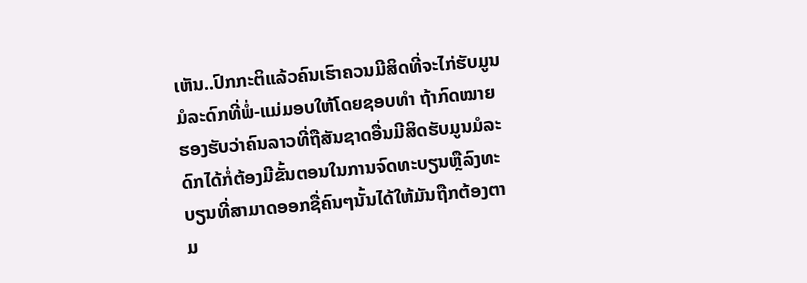ເຫັນ..ປົກກະຕິແລ້ວຄົນເຮົາຄວນມີສິດທີ່ຈະໄກ່ຮັບມູນມໍລະດົກທີ່ພໍ່-ແມ່ມອບໃຫ້ໂດຍຊອບທຳ ຖ້າກົດໝາຍຮອງຮັບວ່າຄົນລາວທີ່ຖືສັນຊາດອື່ນມີສິດຮັບມູນມໍລະດົກໄດ້ກໍ່ຕ້ອງມີຂັ້ນຕອນໃນການຈົດທະບຽນຫຼືລົງທະບຽນທີ່ສາມາດອອກຊື່ຄົນໆນັ້ນໄດ້ໃຫ້ມັນຖືກຕ້ອງຕາມ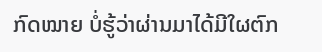ກົດໝາຍ ບໍ່ຮູ້ວ່າຜ່ານມາໄດ້ມີໃຜຕົກ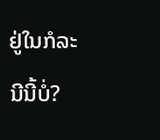ຢູ່ໃນກໍລະນີນີ້ບໍ່?